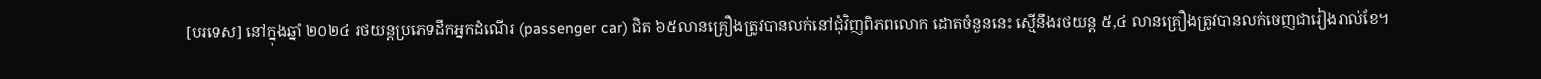[បរទេស] នៅក្នុងឆ្នាំ ២០២៤ រថយន្តប្រភេទដឹកអ្នកដំណើរ (passenger car) ជិត ៦៥លានគ្រឿងត្រូវបានលក់នៅជុំវិញពិភពលោក ដោតចំនួននេះ ស្មើនឹងរថយន្ត ៥,៤ លានគ្រឿងត្រូវបានលក់ចេញជារៀងរាល់ខែ។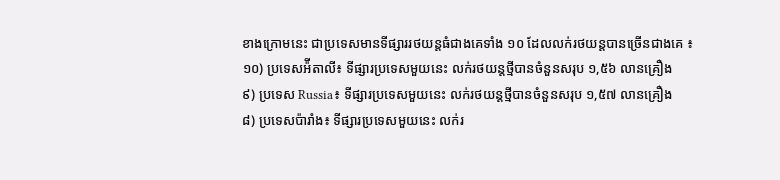ខាងក្រោមនេះ ជាប្រទេសមានទីផ្សាររថយន្តធំជាងគេទាំង ១០ ដែលលក់រថយន្តបានច្រើនជាងគេ ៖
១០) ប្រទេសអ៉ីតាលី៖ ទីផ្សារប្រទេសមួយនេះ លក់រថយន្តថ្មីបានចំនួនសរុប ១,៥៦ លានគ្រឿង
៩) ប្រទេស Russia៖ ទីផ្សារប្រទេសមួយនេះ លក់រថយន្តថ្មីបានចំនួនសរុប ១,៥៧ លានគ្រឿង
៨) ប្រទេសប៉ារាំង៖ ទីផ្សារប្រទេសមួយនេះ លក់រ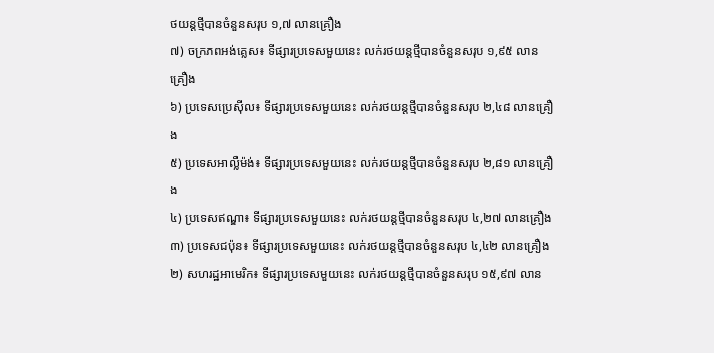ថយន្តថ្មីបានចំនួនសរុប ១,៧ លានគ្រឿង
៧) ចក្រភពអង់គ្លេស៖ ទីផ្សារប្រទេសមួយនេះ លក់រថយន្តថ្មីបានចំនួនសរុប ១,៩៥ លានគ្រឿង
៦) ប្រទេសប្រេស៊ីល៖ ទីផ្សារប្រទេសមួយនេះ លក់រថយន្តថ្មីបានចំនួនសរុប ២,៤៨ លានគ្រឿង
៥) ប្រទេសអាល្លឺម៉ង់៖ ទីផ្សារប្រទេសមួយនេះ លក់រថយន្តថ្មីបានចំនួនសរុប ២,៨១ លានគ្រឿង
៤) ប្រទេសឥណ្ឌា៖ ទីផ្សារប្រទេសមួយនេះ លក់រថយន្តថ្មីបានចំនួនសរុប ៤,២៧ លានគ្រឿង
៣) ប្រទេសជប៉ុន៖ ទីផ្សារប្រទេសមួយនេះ លក់រថយន្តថ្មីបានចំនួនសរុប ៤,៤២ លានគ្រឿង
២) សហរដ្ឋអាមេរិក៖ ទីផ្សារប្រទេសមួយនេះ លក់រថយន្តថ្មីបានចំនួនសរុប ១៥,៩៧ លាន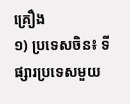គ្រឿង
១) ប្រទេសចិន៖ ទីផ្សារប្រទេសមួយ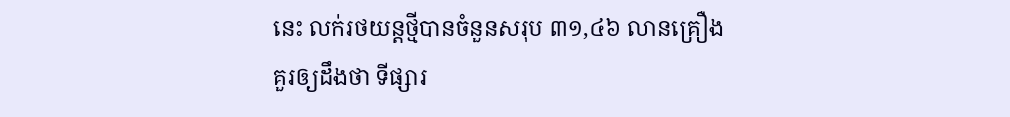នេះ លក់រថយន្តថ្មីបានចំនួនសរុប ៣១,៤៦ លានគ្រឿង
គួរឲ្យដឹងថា ទីផ្សារ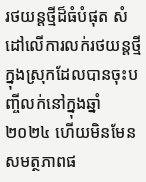រថយន្តថ្មីដ៏ធំបំផុត សំដៅលើការលក់រថយន្តថ្មីក្នុងស្រុកដែលបានចុះបញ្ចីលក់នៅក្នុងឆ្នាំ ២០២៤ ហើយមិនមែនសមត្ថភាពផ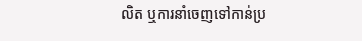លិត ឬការនាំចេញទៅកាន់ប្រ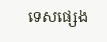ទេសផ្សេង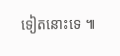ទៀតនោះទេ ៕